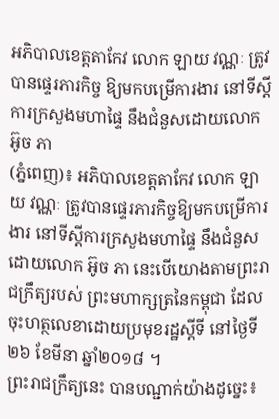អភិបាលខេត្តតាកែវ លោក ឡាយ វណ្ណៈ ត្រូវបានផ្ទេរភារកិច្ច ឱ្យមកបម្រើការងារ នៅទីស្តីការក្រសួងមហាផ្ទៃ នឹងជំនួសដោយលោក អ៊ូច ភា
(ភ្នំពេញ)៖ អភិបាលខេត្តតាកែវ លោក ឡាយ វណ្ណៈ ត្រូវបានផ្ទេរភារកិច្ចឱ្យមកបម្រើការងារ នៅទីស្តីការក្រសួងមហាផ្ទៃ នឹងជំនួសដោយលោក អ៊ូច ភា នេះបើយោងតាមព្រះរាជក្រឹត្យរបស់ ព្រះមហាក្សត្រនៃកម្ពុជា ដែលចុះហត្ថលេខាដោយប្រមុខរដ្ឋស្តីទី នៅថ្ងៃទី២៦ ខែមីនា ឆ្នាំ២០១៨ ។
ព្រះរាជក្រឹត្យនេះ បានបណ្ជាក់យ៉ាងដូច្នេះ៖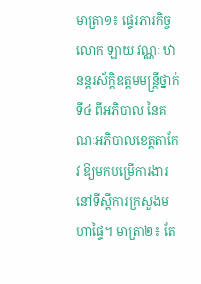មាត្រា១៖ ផ្ទេរភារកិច្ចលោក ឡាយ វណ្ណៈ ឋានន្តរស័ក្តិឧត្តមមន្រ្តីថ្នាក់ទី៤ ពីអភិបាល នៃគណៈអភិបាលខេត្តតាកែវ ឱ្យមកបម្រើការងារ នៅទីស្តីការក្រសួងមហាផ្ទៃ។ មាត្រា២៖ តែ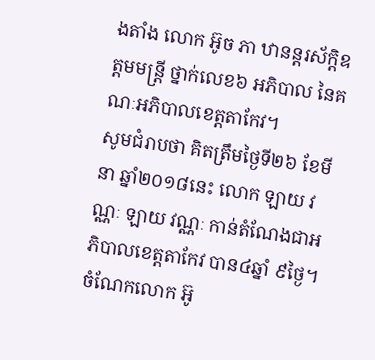ងតាំង លោក អ៊ូច ភា ឋានន្តរស័ក្តិឧត្តមមន្រ្តី ថ្នាក់លេខ៦ អភិបាល នៃគណៈអភិបាលខេត្តតាកែវ។
សូមជំរាបថា គិតត្រឹមថ្ងៃទី២៦ ខែមីនា ឆ្នាំ២០១៨នេះ លោក ឡាយ វណ្ណៈ ឡាយ វណ្ណៈ កាន់តំណែងជាអភិបាលខេត្តតាកែវ បាន៤ឆ្នាំ ៩ថ្ងៃ។ ចំណែកលោក អ៊ូ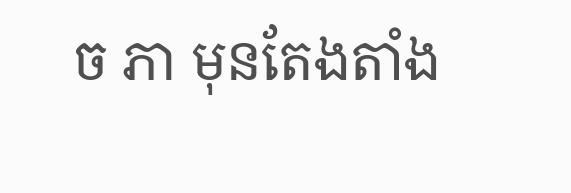ច ភា មុនតែងតាំង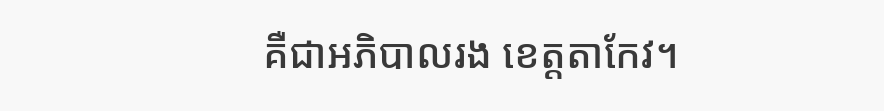គឺជាអភិបាលរង ខេត្តតាកែវ។